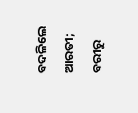ବଦଳିଲେ ଆରତୀ; ବରୀରୁ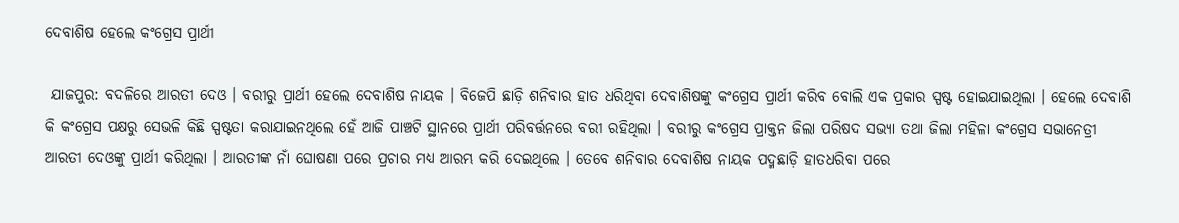ଦେବାଶିଷ ହେଲେ କଂଗ୍ରେସ ପ୍ରାର୍ଥୀ

 ଯାଜପୁର: ବଦଳିରେ ଆରତୀ ଦେଓ । ବରୀରୁ ପ୍ରାର୍ଥୀ ହେଲେ ଦେବାଶିଷ ନାୟକ । ବିଜେପି ଛାଡ଼ି ଶନିବାର ହାତ ଧରିଥିବା ଦେବାଶିଷଙ୍କୁ କଂଗ୍ରେସ ପ୍ରାର୍ଥୀ କରିବ ବୋଲି ଏକ ପ୍ରକାର ସ୍ପଷ୍ଟ ହୋଇଯାଇଥିଲା । ହେଲେ ଦେବାଶି କି କଂଗ୍ରେସ ପକ୍ଷରୁ ସେଭଳି କିଛି ସ୍ପଷ୍ଟତା କରାଯାଇନଥିଲେ ହେଁ ଆଜି ପାଞ୍ଚଟି ସ୍ଥାନରେ ପ୍ରାର୍ଥୀ ପରିବର୍ତ୍ତନରେ ବରୀ ରହିଥିଲା । ବରୀରୁ କଂଗ୍ରେସ ପ୍ରାକ୍ତନ ଜିଲା ପରିଷଦ ସଭ୍ୟା ତଥା ଜିଲା ମହିଳା କଂଗ୍ରେସ ସଭାନେତ୍ରୀ ଆରତୀ ଦେଓଙ୍କୁ ପ୍ରାର୍ଥୀ କରିଥିଲା । ଆରତୀଙ୍କ ନାଁ ଘୋଷଣା ପରେ ପ୍ରଚାର ମଧ୍ୟ ଆରମ୍ଭ କରି ଦେଇଥିଲେ । ତେବେ ଶନିବାର ଦେବାଶିଷ ନାୟକ ପଦ୍ମଛାଡ଼ି ହାତଧରିବା ପରେ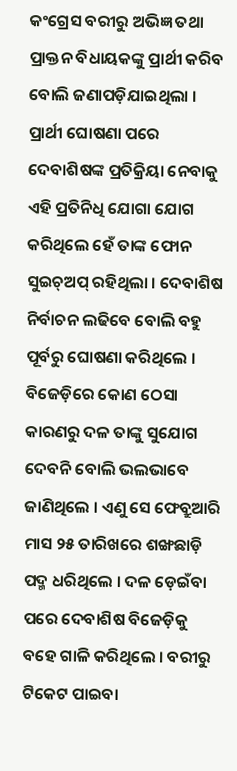କଂଗ୍ରେସ ବରୀରୁ ଅଭିଜ୍ଞ ତଥା ପ୍ରାକ୍ତନ ବିଧାୟକଙ୍କୁ ପ୍ରାର୍ଥୀ କରିବ ବୋଲି ଜଣାପଡ଼ିଯାଇଥିଲା । ପ୍ରାର୍ଥୀ ଘୋଷଣା ପରେ ଦେବାଶିଷଙ୍କ ପ୍ରତିକ୍ରିୟା ନେବାକୁ ଏହି ପ୍ରତିନିଧି ଯୋଗା ଯୋଗ କରିଥିଲେ ହେଁ ତାଙ୍କ ଫୋନ ସୁଇଚ୍ଅପ୍ ରହିଥିଲା । ଦେବାଶିଷ ନିର୍ବାଚନ ଲଢିବେ ବୋଲି ବହୁ ପୂର୍ବରୁ ଘୋଷଣା କରିଥିଲେ । ବିଜେଡ଼ିରେ କୋଣ ଠେସା କାରଣରୁ ଦଳ ତାଙ୍କୁ ସୁଯୋଗ ଦେବନି ବୋଲି ଭଲଭାବେ ଜାଣିଥିଲେ । ଏଣୁ ସେ ଫେବ୍ରୁଆରି ମାସ ୨୫ ତାରିଖରେ ଶଙ୍ଖଛାଡ଼ି ପଦ୍ମ ଧରିଥିଲେ । ଦଳ ଡ଼େଇଁବା ପରେ ଦେବାଶିଷ ବିଜେଡ଼ିକୁ ବହେ ଗାଳି କରିଥିଲେ । ବରୀରୁ ଟିକେଟ ପାଇବା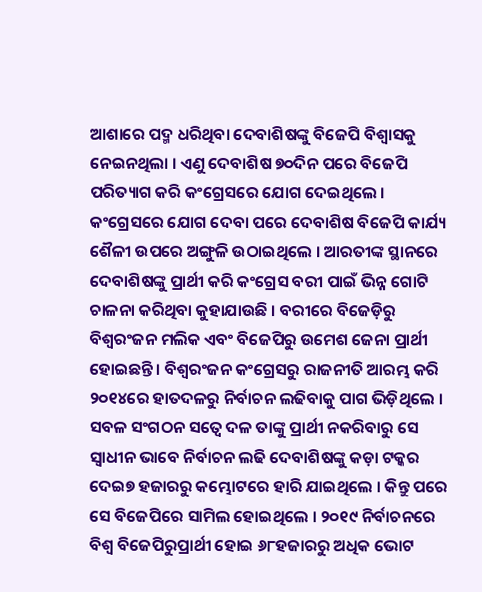ଆଶାରେ ପଦ୍ମ ଧରିଥିବା ଦେବାଶିଷଙ୍କୁ ବିଜେପି ବିଶ୍ୱାସକୁ ନେଇନଥିଲା । ଏଣୁ ଦେବାଶିଷ ୭୦ଦିନ ପରେ ବିଜେପି ପରିତ୍ୟାଗ କରି କଂଗ୍ରେସରେ ଯୋଗ ଦେଇଥିଲେ । କଂଗ୍ରେସରେ ଯୋଗ ଦେବା ପରେ ଦେବାଶିଷ ବିଜେପି କାର୍ଯ୍ୟ ଶୈଳୀ ଉପରେ ଅଙ୍ଗୁଳି ଉଠାଇଥିଲେ । ଆରତୀଙ୍କ ସ୍ଥାନରେ ଦେବାଶିଷଙ୍କୁ ପ୍ରାର୍ଥୀ କରି କଂଗ୍ରେସ ବରୀ ପାଇଁ ଭିନ୍ନ ଗୋଟି ଚାଳନା କରିଥିବା କୁହାଯାଉଛି । ବରୀରେ ବିଜେଡ଼ିରୁ ବିଶ୍ୱରଂଜନ ମଲିକ ଏବଂ ବିଜେପିରୁ ଉମେଶ ଜେନା ପ୍ରାର୍ଥୀ ହୋଇଛନ୍ତି । ବିଶ୍ୱରଂଜନ କଂଗ୍ରେସରୁ ରାଜନୀତି ଆରମ୍ଭ କରି ୨୦୧୪ରେ ହାତଦଳରୁ ନିର୍ବାଚନ ଲଢିବାକୁ ପାଗ ଭିଡ଼ିଥିଲେ । ସବଳ ସଂଗଠନ ସତ୍ୱେ ଦଳ ତାଙ୍କୁ ପ୍ରାର୍ଥୀ ନକରିବାରୁ ସେ ସ୍ୱାଧୀନ ଭାବେ ନିର୍ବାଚନ ଲଢି ଦେବାଶିଷଙ୍କୁ କଡ଼ା ଟକ୍କର ଦେଇ୭ ହଜାରରୁ କମ୍ଭୋଟରେ ହାରି ଯାଇଥିଲେ । କିନ୍ତୁ ପରେ ସେ ବିଜେପିରେ ସାମିଲ ହୋଇଥିଲେ । ୨୦୧୯ ନିର୍ବାଚନରେ ବିଶ୍ୱ ବିଜେପିରୁପ୍ରାର୍ଥୀ ହୋଇ ୬୮ହଜାରରୁ ଅଧିକ ଭୋଟ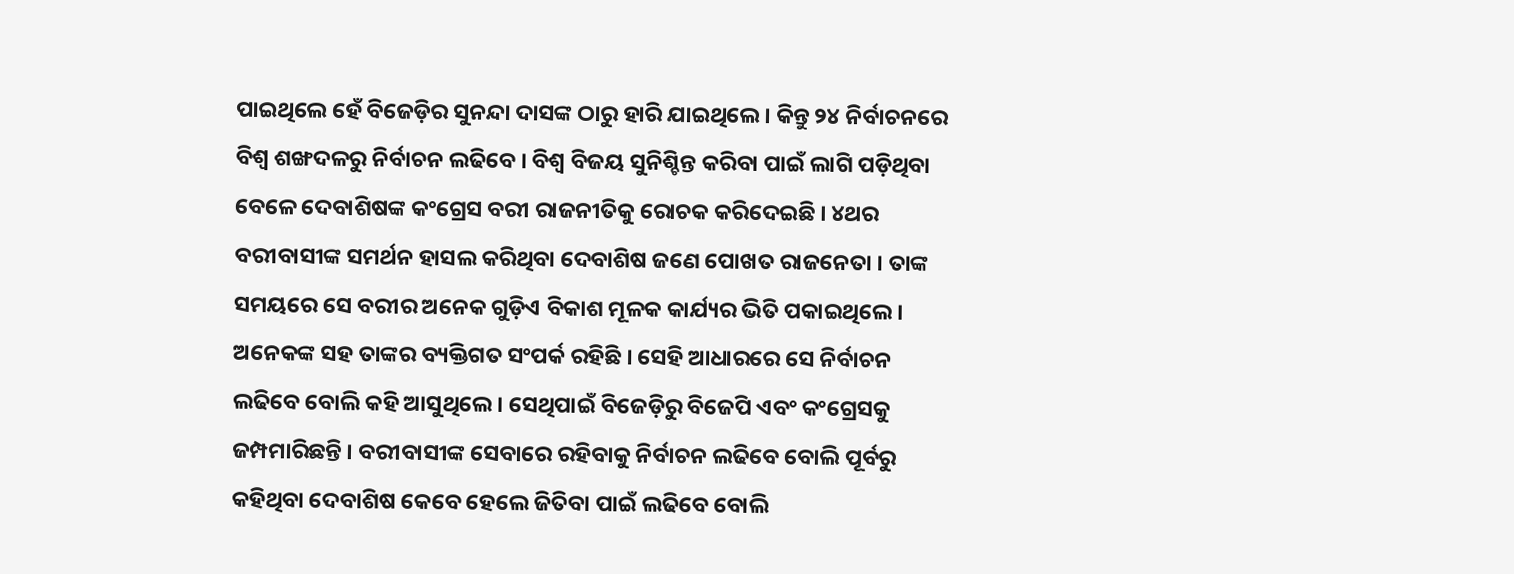ପାଇଥିଲେ ହେଁ ବିଜେଡ଼ିର ସୁନନ୍ଦା ଦାସଙ୍କ ଠାରୁ ହାରି ଯାଇଥିଲେ । କିନ୍ତୁ ୨୪ ନିର୍ବାଚନରେ ବିଶ୍ୱ ଶଙ୍ଖଦଳରୁ ନିର୍ବାଚନ ଲଢିବେ । ବିଶ୍ୱ ବିଜୟ ସୁନିଶ୍ଚିନ୍ତ କରିବା ପାଇଁ ଲାଗି ପଡ଼ିଥିବା ବେଳେ ଦେବାଶିଷଙ୍କ କଂଗ୍ରେସ ବରୀ ରାଜନୀତିକୁ ରୋଚକ କରିଦେଇଛି । ୪ଥର ବରୀବାସୀଙ୍କ ସମର୍ଥନ ହାସଲ କରିଥିବା ଦେବାଶିଷ ଜଣେ ପୋଖତ ରାଜନେତା । ତାଙ୍କ ସମୟରେ ସେ ବରୀର ଅନେକ ଗୁଡ଼ିଏ ବିକାଶ ମୂଳକ କାର୍ଯ୍ୟର ଭିତି ପକାଇଥିଲେ । ଅନେକଙ୍କ ସହ ତାଙ୍କର ବ୍ୟକ୍ତିଗତ ସଂପର୍କ ରହିଛି । ସେହି ଆଧାରରେ ସେ ନିର୍ବାଚନ ଲଢିବେ ବୋଲି କହି ଆସୁଥିଲେ । ସେଥିପାଇଁ ବିଜେଡ଼ିରୁ ବିଜେପି ଏବଂ କଂଗ୍ରେସକୁ ଜମ୍ପମାରିଛନ୍ତି । ବରୀବାସୀଙ୍କ ସେବାରେ ରହିବାକୁ ନିର୍ବାଚନ ଲଢିବେ ବୋଲି ପୂର୍ବରୁ କହିଥିବା ଦେବାଶିଷ କେବେ ହେଲେ ଜିତିବା ପାଇଁ ଲଢିବେ ବୋଲି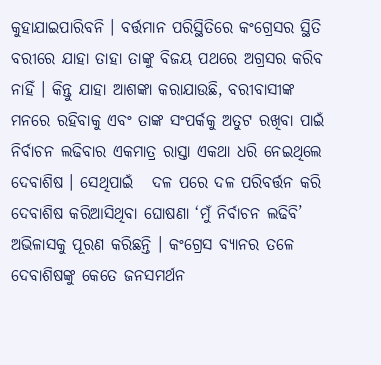କୁହାଯାଇପାରିବନି । ବର୍ତ୍ତମାନ ପରିସ୍ଥିତିରେ କଂଗ୍ରେସର ସ୍ଥିତି ବରୀରେ ଯାହା ତାହା ତାଙ୍କୁ ବିଜୟ ପଥରେ ଅଗ୍ରସର କରିବ ନାହିଁ । କିନ୍ତୁ ଯାହା ଆଶଙ୍କା କରାଯାଉଛି, ବରୀବାସୀଙ୍କ ମନରେ ରହିବାକୁ ଏବଂ ତାଙ୍କ ସଂପର୍କକୁ ଅତୁଟ ରଖିବା ପାଇଁ ନିର୍ବାଚନ ଲଢିବାର ଏକମାତ୍ର ରାସ୍ତା ଏକଥା ଧରି ନେଇଥିଲେ ଦେବାଶିଷ । ସେଥିପାଇଁ   ଦଳ ପରେ ଦଳ ପରିବର୍ତ୍ତନ କରି ଦେବାଶିଷ କରିଆସିଥିବା ଘୋଷଣା ‘ମୁଁ ନିର୍ବାଚନ ଲଢିବି’ ଅଭିଳାସକୁ ପୂରଣ କରିଛନ୍ତି । କଂଗ୍ରେସ ବ୍ୟାନର ତଳେ ଦେବାଶିଷଙ୍କୁ କେତେ ଜନସମର୍ଥନ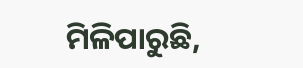ମିଳିପାରୁଛି,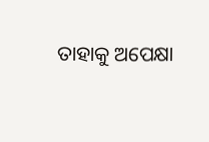ତାହାକୁ ଅପେକ୍ଷା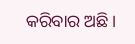କରିବାର ଅଛି ।